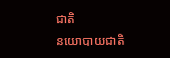ជាតិ
នយោបាយជាតិ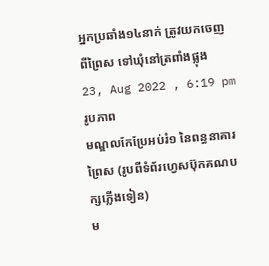អ្នកប្រឆាំង១៤នាក់ ត្រូវយកចេញពីព្រៃស ទៅឃុំនៅត្រពាំងផ្លុង
23, Aug 2022 , 6:19 pm
រូបភាព
មណ្ឌលកែប្រែអប់រំ១ នៃពន្ធនាគារព្រៃស (រូបពីទំព័រហ្វេសប៊ុកគណបក្សភ្លើងទៀន)
ម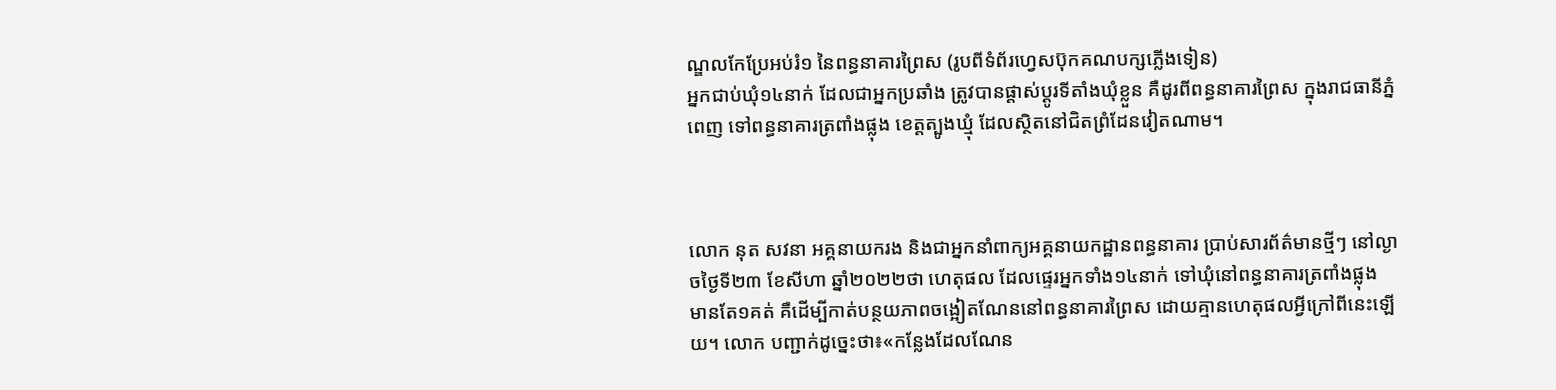ណ្ឌលកែប្រែអប់រំ១ នៃពន្ធនាគារព្រៃស (រូបពីទំព័រហ្វេសប៊ុកគណបក្សភ្លើងទៀន)
អ្នកជាប់ឃុំ១៤នាក់ ដែលជាអ្នកប្រឆាំង ត្រូវបានផ្តាស់ប្តូរទីតាំងឃុំខ្លួន គឺដូរពីពន្ធនាគារព្រៃស ក្នុងរាជធានីភ្នំពេញ ទៅពន្ធនាគារត្រពាំងផ្លុង ខេត្តត្បូងឃ្មុំ ដែលស្ថិតនៅជិតព្រំដែនវៀតណាម។



លោក នុត សវនា អគ្គនាយករង និងជាអ្នកនាំពាក្យអគ្គនាយកដ្ឋានពន្ធនាគារ ប្រាប់សារព័ត៌មានថ្មីៗ នៅល្ងាចថ្ងៃទី២៣ ខែសីហា ឆ្នាំ២០២២ថា ហេតុផល ដែលផ្ទេរអ្នកទាំង១៤នាក់ ទៅឃុំនៅពន្ធនាគារត្រពាំងផ្លុង មានតែ១គត់ គឺដើម្បីកាត់បន្ថយភាពចង្អៀតណែននៅពន្ធនាគារព្រៃស ដោយគ្មានហេតុផលអ្វីក្រៅពីនេះឡើយ។ លោក បញ្ជាក់ដូច្នេះថា៖«កន្លែងដែលណែន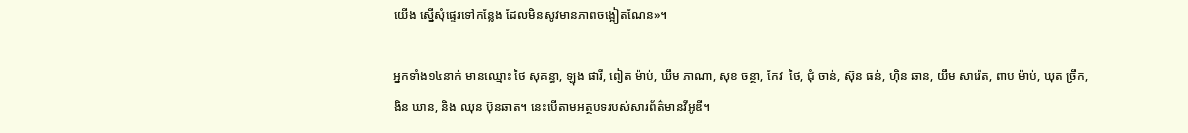យើង ស្នើសុំផ្ទេរទៅកន្លែង ដែលមិនសូវមានភាពចង្អៀតណែន»។

អ្នកទាំង១៤នាក់ មានឈ្មោះ ថៃ សុគន្ធា, ឡុង ផារី, ពៀត ម៉ាប់, ឃឹម ភាណា, សុខ ចន្ថា, កែវ  ថៃ, ជុំ ចាន់, ស៊ុន ធន់, ហ៊ិន ឆាន, យឹម សារ៉េត, ពាប ម៉ាប់, ឃុត ច្រឹក, ងិន ឃាន, និង ឈុន ប៊ុនឆាត។ នេះបើតាមអត្ថបទរបស់សារព័ត៌មានវីអូឌី។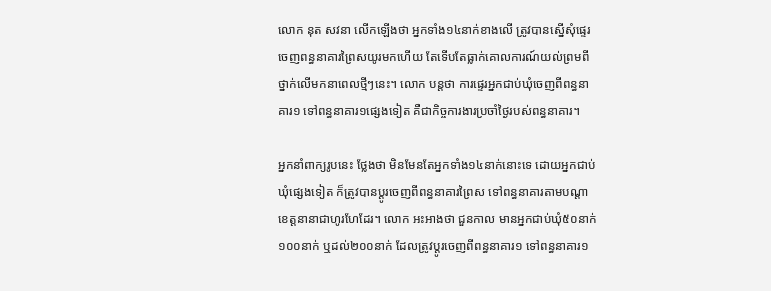លោក នុត សវនា លើកឡើងថា អ្នកទាំង១៤នាក់ខាងលើ ត្រូវបានស្នើសុំផ្ទេរចេញពន្ធនាគារព្រៃសយូរមកហើយ តែទើបតែធ្លាក់គោលការណ៍យល់ព្រមពីថ្នាក់លើមកនាពេលថ្មីៗនេះ។ លោក បន្តថា ការផ្ទេរអ្នកជាប់ឃុំចេញពីពន្ធនាគារ១ ទៅពន្ធនាគារ១ផ្សេងទៀត គឺជាកិច្ចការងារប្រចាំថ្ងៃរបស់ពន្ធនាគារ។

អ្នកនាំពាក្យរូបនេះ ថ្លែងថា មិនមែនតែអ្នកទាំង១៤នាក់នោះទេ ដោយអ្នកជាប់ឃុំផ្សេងទៀត ក៏ត្រូវបានប្តូរចេញពីពន្ធនាគារព្រៃស ទៅពន្ធនាគារតាមបណ្តាខេត្តនានាជាហូរហែដែរ។ លោក អះអាងថា ជួនកាល មានអ្នកជាប់ឃុំ៥០នាក់ ១០០នាក់ ឬដល់២០០នាក់ ដែលត្រូវប្តូរចេញពីពន្ធនាគារ១ ទៅពន្ធនាគារ១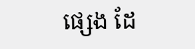ផ្សេង ដែ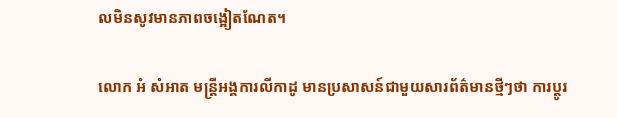លមិនសូវមានភាពចង្អៀតណែត។

លោក អំ សំអាត មន្រ្តីអង្គការលីកាដូ មានប្រសាសន៍ជាមួយសារព័ត៌មានថ្មីៗថា ការប្តូរ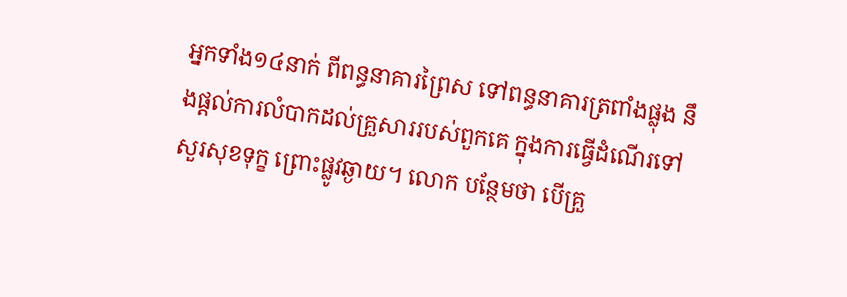អ្នកទាំង១៤នាក់ ពីពន្ធនាគារព្រៃស ទៅពន្ធនាគារត្រពាំងផ្លុង នឹងផ្តល់ការលំបាកដល់គ្រួសាររបស់ពួកគេ ក្នុងការធ្វើដំណើរទៅសួរសុខទុក្ខ ព្រោះផ្លូវឆ្ងាយ។ លោក បន្ថែមថា បើគ្រួ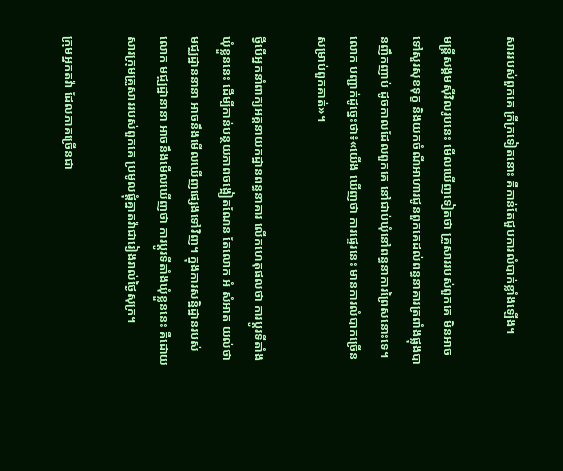សាររបស់ពួកគេ ក្រីក្រទៀតនោះ គឺកាន់តែជួបការលំបាក់ខ្លាំងឡើង។

មន្រ្តីសង្គមស៊ីវិលរូបនេះ មើលឃើញទៀតថា គ្រួសាររបស់ពួកគេ មិនអាចទៅសួរសុខទុក្ខ និងយកចំណីអាហារជូនពួកគេដល់ពន្ធនាគារត្រពាំងផ្លុងបានញឹកញាប់ ដូចកាលដែលពួកគេ នៅជាប់ឃុំនៅពន្ធនាការព្រៃសនោះទេ។ លោក បញ្ជាក់ដូច្នេះថា៖«យើង ឃើញថា ការផ្ទេរនេះ មានការលំបាកច្រើនសម្រាប់ពួកគាត់»។

ថ្វីបើអ្នកនាំពាក្យអគ្គនាយកដ្ឋានពន្ធនាគារ លើកហេតុផលថា ការប្តូរទីតាំងឃុំខ្លួននេះ ដើម្បីកាន់បន្ថយភាពចង្អៀតណែន តែលោក អំ សំអាត យល់ថា មជ្ឈដ្ឋាននានា អាចនឹងមើលឃើញផ្សេងទៅវិញ។ ក្នុងការសន្ឋិដ្ឋានរបស់លោក មជ្ឍដ្ឋានានា អាចនឹងមើលឃើញថា ការប្តូរទីតាំងឃុំខ្លួននេះ គឺដោយសារក្រុមគ្រួសាររបស់ពួកគេ ប្រមូលផ្តុំគ្នាតវ៉ាជារៀងរាល់ថ្ងៃសុក្រ។

ក្រុមអ្នកតវ៉ា ដែលភាគច្រើនជា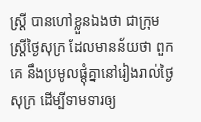ស្រ្តី បានហៅខ្លួនឯងថា ជាក្រុមស្រ្តីថ្ងៃសុក្រ ដែលមានន័យថា ពួកគេ នឹងប្រមូលផ្តុំគ្នានៅរៀងរាល់ថ្ងៃសុក្រ ដើម្បីទាមទារឲ្យ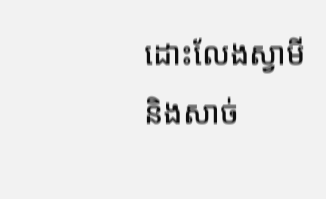ដោះលែងស្វាមី និងសាច់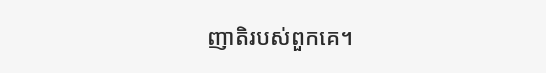ញាតិរបស់ពួកគេ។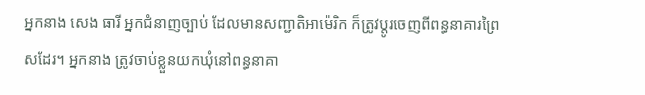អ្នកនាង សេង ធារី អ្នកជំនាញច្បាប់ ដែលមានសញ្ជាតិអាម៉េរិក ក៏ត្រូវប្តូរចេញពីពន្ធនាគារព្រៃសដែរ។ អ្នកនាង ត្រូវចាប់ខ្លួនយកឃុំនៅពន្ធនាគា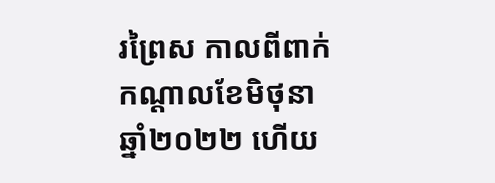រព្រៃស កាលពីពាក់កណ្តាលខែមិថុនា ឆ្នាំ២០២២ ហើយ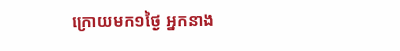ក្រោយមក១ថ្ងៃ អ្នកនាង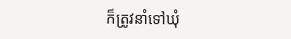ក៏ត្រូវនាំទៅឃុំ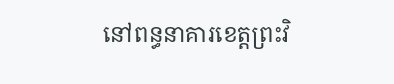នៅពន្ធនាគារខេត្តព្រះវិ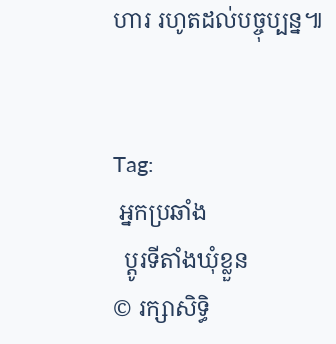ហារ រហូតដល់បច្ចុប្បន្ន៕


Tag:
 អ្នកប្រឆាំង
  ប្តូរទីតាំងឃុំខ្លួន
© រក្សាសិទ្ធិ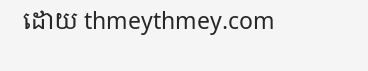ដោយ thmeythmey.com